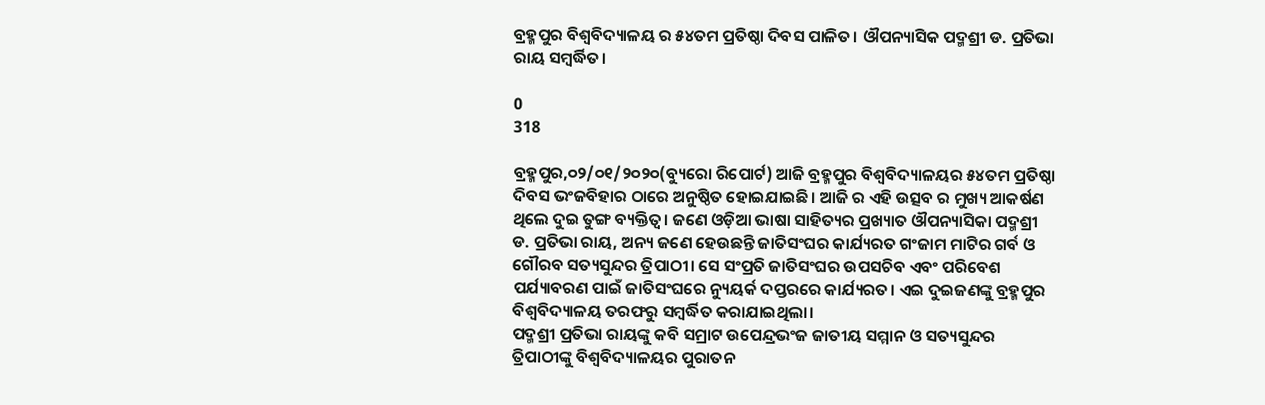ବ୍ରହ୍ମପୁର ବିଶ୍ବବିଦ୍ୟାଳୟ ର ୫୪ତମ ପ୍ରତିଷ୍ଠା ଦିବସ ପାଳିତ। ଔପନ୍ୟାସିକ ପଦ୍ମଶ୍ରୀ ଡ. ପ୍ରତିଭା ରାୟ ସମ୍ବର୍ଦ୍ଧିତ।

0
318

ବ୍ରହ୍ମପୁର,୦୨/୦୧/୨୦୨୦(ବ୍ୟୁରୋ ରିପୋର୍ଟ) ଆଜି ବ୍ରହ୍ମପୁର ବିଶ୍ୱବିଦ୍ୟାଳୟର ୫୪ତମ ପ୍ରତିଷ୍ଠା ଦିବସ ଭଂଜବିହାର ଠାରେ ଅନୁଷ୍ଠିତ ହୋଇଯାଇଛି। ଆଜି ର ଏହି ଉତ୍ସବ ର ମୁଖ୍ୟ ଆକର୍ଷଣ ଥିଲେ ଦୁଇ ତୁଙ୍ଗ ବ୍ୟକ୍ତିତ୍ୱ। ଜଣେ ଓଡ଼ିଆ ଭାଷା ସାହିତ୍ୟର ପ୍ରଖ୍ୟାତ ଔପନ୍ୟାସିକା ପଦ୍ମଶ୍ରୀ ଡ. ପ୍ରତିଭା ରାୟ, ଅନ୍ୟ ଜଣେ ହେଉଛନ୍ତି ଜାତିସଂଘର କାର୍ଯ୍ୟରତ ଗଂଜାମ ମାଟିର ଗର୍ବ ଓ ଗୌରବ ସତ୍ୟସୁନ୍ଦର ତ୍ରିପାଠୀ। ସେ ସଂପ୍ରତି ଜାତିସଂଘର ଉପସଚିବ ଏବଂ ପରିବେଶ ପର୍ଯ୍ୟାବରଣ ପାଇଁ ଜାତିସଂଘରେ ନ୍ୟୁୟର୍କ ଦପ୍ତରରେ କାର୍ଯ୍ୟରତ। ଏଇ ଦୁଇଜଣଙ୍କୁ ବ୍ରହ୍ମପୁର ବିଶ୍ୱବିଦ୍ୟାଳୟ ତରଫରୁ ସମ୍ବର୍ଦ୍ଧିତ କରାଯାଇଥିଲା।
ପଦ୍ମଶ୍ରୀ ପ୍ରତିଭା ରାୟଙ୍କୁ କବି ସମ୍ରାଟ ଉପେନ୍ଦ୍ରଭଂଜ ଜାତୀୟ ସମ୍ମାନ ଓ ସତ୍ୟସୁନ୍ଦର ତ୍ରିପାଠୀଙ୍କୁ ବିଶ୍ୱବିଦ୍ୟାଳୟର ପୁରାତନ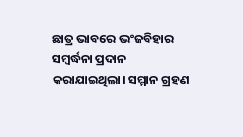ଛାତ୍ର ଭାବରେ ଭଂଜବିହାର ସମ୍ବର୍ଦ୍ଧନା ପ୍ରଦାନ କରାଯାଇଥିଲା। ସମ୍ମାନ ଗ୍ରହଣ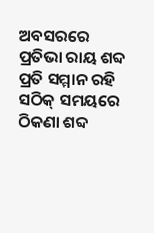ଅବସରରେ ପ୍ରତିଭା ରାୟ ଶବ୍ଦ ପ୍ରତି ସମ୍ମାନ ରହି ସଠିକ୍ ସମୟରେ ଠିକଣା ଶବ୍ଦ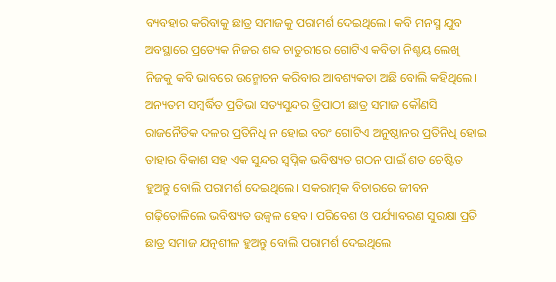ବ୍ୟବହାର କରିବାକୁ ଛାତ୍ର ସମାଜକୁ ପରାମର୍ଶ ଦେଇଥିଲେ। କବି ମନସ୍ମ ଯୁବ ଅବସ୍ଥାରେ ପ୍ରତ୍ୟେକ ନିଜର ଶବ୍ଦ ଚାତୁରୀରେ ଗୋଟିଏ କବିତା ନିଶ୍ଚୟ ଲେଖି ନିଜକୁ କବି ଭାବରେ ଉନ୍ମୋଚନ କରିବାର ଆବଶ୍ୟକତା ଅଛି ବୋଲି କହିଥିଲେ।
ଅନ୍ୟତମ ସମ୍ବର୍ଦ୍ଧିତ ପ୍ରତିଭା ସତ୍ୟସୁନ୍ଦର ତ୍ରିପାଠୀ ଛାତ୍ର ସମାଜ କୌଣସି ରାଜନୈତିକ ଦଳର ପ୍ରତିନିଧି ନ ହୋଇ ବରଂ ଗୋଟିଏ ଅନୁଷ୍ଠାନର ପ୍ରତିନିଧି ହୋଇ ତାହାର ବିକାଶ ସହ ଏକ ସୁନ୍ଦର ସ୍ୱପ୍ନିକ ଭବିଷ୍ୟତ ଗଠନ ପାଇଁ ଶତ ଚେଷ୍ଟିତ ହୁଅନ୍ତୁ ବୋଲି ପରାମର୍ଶ ଦେଇଥିଲେ। ସକରାତ୍ମକ ବିଚାରରେ ଜୀବନ ଗଢ଼ିତୋଳିଲେ ଭବିଷ୍ୟତ ଉଜ୍ୱଳ ହେବ। ପରିବେଶ ଓ ପର୍ଯ୍ୟାବରଣ ସୁରକ୍ଷା ପ୍ରତି ଛାତ୍ର ସମାଜ ଯତ୍ନଶୀଳ ହୁଅନ୍ତୁ ବୋଲି ପରାମର୍ଶ ଦେଇଥିଲେ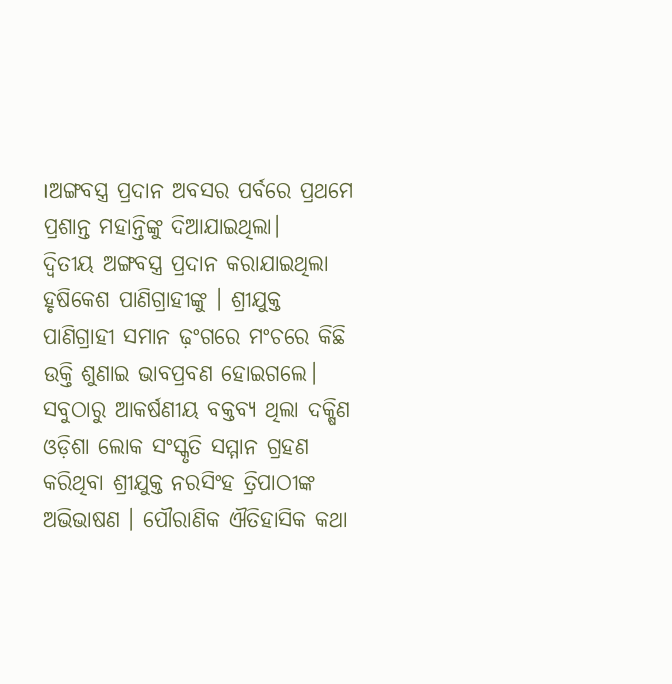।ଅଙ୍ଗବସ୍ତ୍ର ପ୍ରଦାନ ଅବସର ପର୍ବରେ ପ୍ରଥମେ ପ୍ରଶାନ୍ତ ମହାନ୍ତିଙ୍କୁ ଦିଆଯାଇଥିଲା।
ଦ୍ୱିତୀୟ ଅଙ୍ଗବସ୍ତ୍ର ପ୍ରଦାନ କରାଯାଇଥିଲା ହୃଷିକେଶ ପାଣିଗ୍ରାହୀଙ୍କୁ । ଶ୍ରୀଯୁକ୍ତ ପାଣିଗ୍ରାହୀ ସମାନ ଢ଼ଂଗରେ ମଂଚରେ କିଛି ଉକ୍ତି ଶୁଣାଇ ଭାବପ୍ରବଣ ହୋଇଗଲେ।
ସବୁଠାରୁ ଆକର୍ଷଣୀୟ ବକ୍ତବ୍ୟ ଥିଲା ଦକ୍ଷିଣ ଓଡ଼ିଶା ଲୋକ ସଂସ୍କୃତି ସମ୍ମାନ ଗ୍ରହଣ କରିଥିବା ଶ୍ରୀଯୁକ୍ତ ନରସିଂହ ତ୍ରିପାଠୀଙ୍କ ଅଭିଭାଷଣ । ପୌରାଣିକ ଐତିହାସିକ କଥା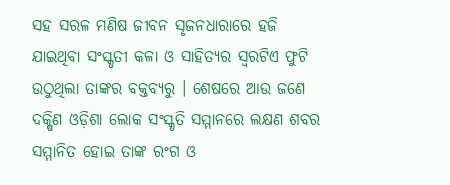ସହ ସରଳ ମଣିଷ ଜୀବନ ସୃଜନଧାରାରେ ହଜି ଯାଇଥିବା ସଂସ୍କୃତୀ କଳା ଓ ସାହିତ୍ୟର ସ୍ୱରଟିଏ ଫୁଟି ଉଠୁଥିଲା ତାଙ୍କର ବକ୍ତବ୍ୟରୁ । ଶେଷରେ ଆଉ ଜଣେ ଦକ୍ଷିଣ ଓଡ଼ିଶା ଲୋକ ସଂସ୍କୃତି ସମ୍ମାନରେ ଲକ୍ଷଣ ଶବର ସମ୍ମାନିତ ହୋଇ ତାଙ୍କ ରଂଗ ଓ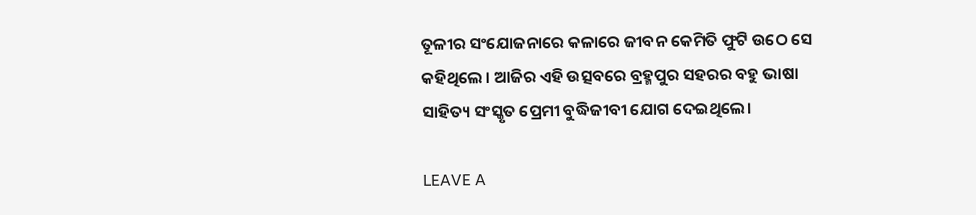ତୂଳୀର ସଂଯୋଜନାରେ କଳାରେ ଜୀବନ କେମିତି ଫୁଟି ଉଠେ ସେ କହିଥିଲେ । ଆଜିର ଏହି ଉତ୍ସବରେ ବ୍ରହ୍ମପୁର ସହରର ବହୁ ଭାଷା ସାହିତ୍ୟ ସଂସ୍କୃତ ପ୍ରେମୀ ବୁଦ୍ଧିଜୀବୀ ଯୋଗ ଦେଇଥିଲେ।

LEAVE A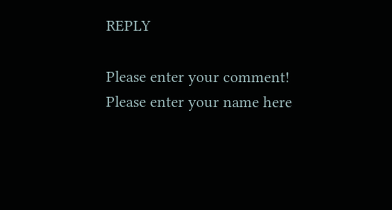REPLY

Please enter your comment!
Please enter your name here